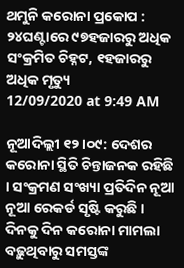ଥମୁନି କରୋନା ପ୍ରକୋପ : ୨୪ଘଣ୍ଟାରେ ୯୭ହଜାରରୁ ଅଧିକ ସଂକ୍ରମିତ ଚିହ୍ନଟ, ୧ହଜାରରୁ ଅଧିକ ମୃତ୍ୟୁ
12/09/2020 at 9:49 AM

ନୂଆଦିଲ୍ଲୀ ୧୨।୦୯: ଦେଶର କରୋନା ସ୍ଥିତି ଚିନ୍ତାଜନକ ରହିଛି । ସଂକ୍ରମଣ ସଂଖ୍ୟା ପ୍ରତିଦିନ ନୂଆ ନୂଆ ରେକର୍ଡ ସୃଷ୍ଟି କରୁଛି । ଦିନକୁ ଦିନ କରୋନା ମାମଲା ବଢ଼ୁଥିବାରୁ ସମସ୍ତଙ୍କ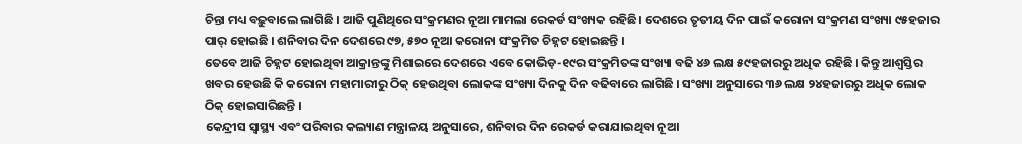ଚିନ୍ତା ମଧ୍ୟ ବଢ଼ୁବାଲେ ଲାଗିଛି । ଆଜି ପୁଣିଥିରେ ସଂକ୍ରମଣର ନୂଆ ମାମଲା ରେକର୍ଡ ସଂଖ୍ୟକ ରହିଛି। ଦେଶରେ ତୃତୀୟ ଦିନ ପାଇଁ କରୋନା ସଂକ୍ରମଣ ସଂଖ୍ୟା ୯୫ହଜାର ପାର୍ ହୋଇଛି । ଶନିବାର ଦିନ ଦେଶରେ ୯୭, ୫୭୦ ନୂଆ କରୋନା ସଂକ୍ରମିତ ଚିହ୍ନଟ ହୋଇଛନ୍ତି ।
ତେବେ ଆଜି ଚିହ୍ନଟ ହୋଇଥିବା ଆକ୍ରାନ୍ତଙ୍କୁ ମିଶାଇରେ ଦେଶରେ ଏବେ କୋଭିଡ଼-୧୯ର ସଂକ୍ରମିତଙ୍କ ସଂଖ୍ୟା ବଢି ୪୬ ଲକ୍ଷ ୫୯ହଜାରରୁ ଅଧିକ ରହିଛି । କିନ୍ତୁ ଆଶ୍ୱସ୍ତିର ଖବର ହେଉଛି କି କରୋନା ମହାମାରୀରୁ ଠିକ୍ ହେଉଥିବା ଲୋକଙ୍କ ସଂଖ୍ୟା ଦିନକୁ ଦିନ ବଢିବାରେ ଲାଗିଛି । ସଂଖ୍ୟା ଅନୁସାରେ ୩୬ ଲକ୍ଷ ୨୪ହଜାରରୁ ଅଧିକ ଲୋକ ଠିକ୍ ହୋଇସାରିଛନ୍ତି ।
କେନ୍ଦ୍ରୀସ ସ୍ୱାସ୍ଥ୍ୟ ଏବଂ ପରିବାର କଲ୍ୟାଣ ମନ୍ତ୍ରାଳୟ ଅନୁସାରେ, ଶନିବାର ଦିନ ରେକର୍ଡ କରାଯାଇଥିବା ନୂଆ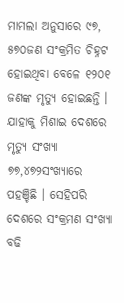ମାମଲା ଅନୁସାରେ ୯୭, ୫୭୦ଜଣ ସଂକ୍ରମିତ ଚିହ୍ନଟ ହୋଇଥିବା ବେଳେ ୧୨୦୧ ଜଣଙ୍କ ମୃତ୍ୟୁ ହୋଇଛନ୍ତି । ଯାହାକୁ ମିଶାଇ ଦେଶରେ ମୃତ୍ୟୁ ସଂଖ୍ୟା ୭୭,୪୭୨ସଂଖ୍ୟାରେ ପହଞ୍ଚିଛି । ସେହିପରି ଦେଶରେ ସଂକ୍ରମଣ ସଂଖ୍ୟା ବଢି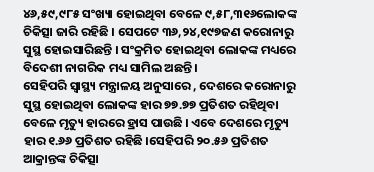୪୬,୫୯,୯୮୫ ସଂଖ୍ୟା ହୋଇଥିବା ବେଳେ ୯,୫୮,୩୧୬ଲୋକଙ୍କ ଚିକିତ୍ସା ଜାରି ରହିଛି । ସେପଟେ ୩୬,୨୪,୧୯୭ଜଣ କରୋନାରୁ ସୁସ୍ଥ ହୋଇସାରିଛନ୍ତି । ସଂକ୍ରମିତ ହୋଇଥିବା ଲୋକଙ୍କ ମଧ୍ୟରେ ବିଦେଶୀ ନାଗରିକ ମଧ୍ୟ ସାମିଲ ଅଛନ୍ତି ।
ସେହିପରି ସ୍ୱାସ୍ଥ୍ୟ ମନ୍ତ୍ରାଳୟ ଅନୁସାରେ , ଦେଶରେ କରୋନାରୁ ସୁସ୍ଥ ହୋଇଥିବା ଲୋକଙ୍କ ହାର ୭୭.୭୭ ପ୍ରତିଶତ ରହିଥିବା ବେଳେ ମୃତ୍ୟୁ ହାରରେ ହ୍ରାସ ପାଉଛି । ଏବେ ଦେଶରେ ମୃତ୍ୟୁ ହାର ୧.୬୬ ପ୍ରତିଶତ ରହିଛି ।ସେହିପରି ୨୦.୫୬ ପ୍ରତିଶତ ଆକ୍ରାନ୍ତଙ୍କ ଚିକିତ୍ସା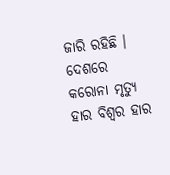ଜାରି ରହିଛି । ଦେଶରେ କରୋନା ମୃତ୍ୟୁ ହାର ବିଶ୍ୱର ହାର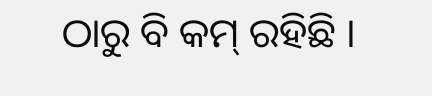ଠାରୁ ବି କମ୍ ରହିଛି ।